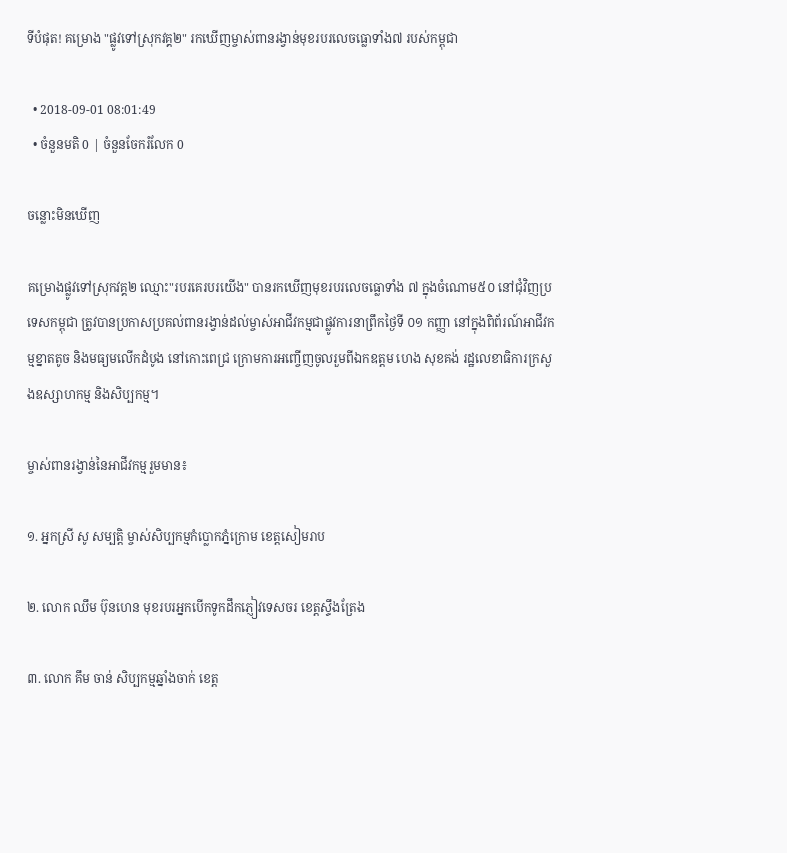ទីបំផុត! គម្រោង "ផ្លូវទៅស្រុកវគ្គ២" រកឃើញម្ចាស់ពានរង្វាន់មុខរបរលេចធ្លោទាំង៧ របស់កម្ពុជា

  • 2018-09-01 08:01:49
  • ចំនួនមតិ 0 | ចំនួនចែករំលែក 0

ចន្លោះមិនឃើញ

គម្រោងផ្លូវទៅស្រុកវគ្គ២ ឈ្មោះ"របរគេរបរយើង" បានរកឃើញមុខរបរលេចធ្លោទាំង ៧ ក្នុងចំណោម៥០ នៅជុំវិញប្រទេសកម្ពុជា ត្រូវបានប្រកាសប្រគល់ពានរង្វាន់ដល់ម្ចាស់អាជីវកម្មជាផ្លូវការនាព្រឹកថ្ងៃទី ០១ កញ្ញា នៅក្នុងពិព័រណ៍អាជីវកម្មខ្នាតតូច និងមធ្យមលើកដំបូង នៅកោះពេជ្រ ក្រោមការអញ្ចើញចូលរួមពីឯកឧត្តម ហេង សុខគង់ រដ្ឋលេខាធិការក្រសួងឧស្សាហកម្ម និងសិប្បកម្ម។

ម្ចាស់ពានរង្វាន់នៃអាជីវកម្មរួមមាន៖

១. អ្នកស្រី សូ សម្បត្តិ ម្ចាស់សិប្បកម្មកំប្លោកភ្នំក្រោម ខេត្តសៀមរាប

២. លោក ឈឹម ប៊ុនហេន មុខរបរអ្នកបើកទូកដឹកភ្ញៀវទេសចរ ខេត្តស្ទឹងត្រែង

៣. លោក គឹម ចាន់ សិប្បកម្មឆ្នាំងចាក់ ខេត្ត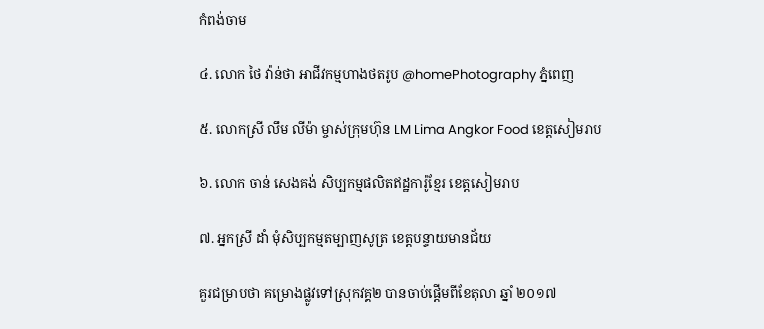កំពង់ចាម

៤. លោក ថៃ វ៉ាន់ថា អាជីវកម្មហាងថតរូប @homePhotography ភ្នំពេញ

៥. លោកស្រី លឹម លីម៉ា ម្ចាស់ក្រុមហ៊ុន LM Lima Angkor Food ខេត្តសៀមរាប

៦. លោក ចាន់ សេងគង់ សិប្បកម្មផលិតឥដ្ឋការ៉ូខ្មែរ ខេត្តសៀមរាប

៧. អ្នកស្រី ដាំ មុំសិប្បកម្មតម្បាញសូត្រ ខេត្តបន្ទាយមានជ័យ

គួរជម្រាបថា គម្រោងផ្លូវទៅស្រុកវគ្គ២ បានចាប់ផ្ដើមពីខែតុលា ឆ្នាំ ២០១៧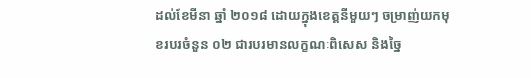ដល់ខែមីនា ឆ្នាំ ២០១៨ ដោយក្នុងខេត្តនីមួយៗ ចម្រាញ់យកមុខរបរចំនួន ០២ ជារបរមានលក្ខណៈពិសេស និងច្នៃ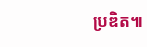ប្រឌិត៕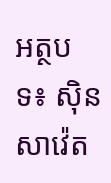អត្ថបទ៖ ស៊ិន សាវ៉េត